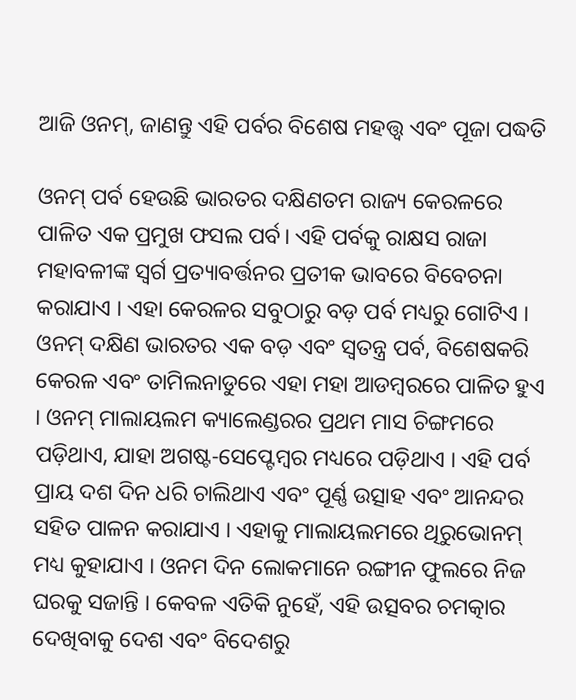ଆଜି ଓନମ୍, ଜାଣନ୍ତୁ ଏହି ପର୍ବର ବିଶେଷ ମହତ୍ତ୍ୱ ଏବଂ ପୂଜା ପଦ୍ଧତି

ଓନମ୍ ପର୍ବ ହେଉଛି ଭାରତର ଦକ୍ଷିଣତମ ରାଜ୍ୟ କେରଳରେ ପାଳିତ ଏକ ପ୍ରମୁଖ ଫସଲ ପର୍ବ। ଏହି ପର୍ବକୁ ରାକ୍ଷସ ରାଜା ମହାବଳୀଙ୍କ ସ୍ୱର୍ଗ ପ୍ରତ୍ୟାବର୍ତ୍ତନର ପ୍ରତୀକ ଭାବରେ ବିବେଚନା କରାଯାଏ । ଏହା କେରଳର ସବୁଠାରୁ ବଡ଼ ପର୍ବ ମଧ୍ୟରୁ ଗୋଟିଏ । ଓନମ୍ ଦକ୍ଷିଣ ଭାରତର ଏକ ବଡ଼ ଏବଂ ସ୍ୱତନ୍ତ୍ର ପର୍ବ, ବିଶେଷକରି କେରଳ ଏବଂ ତାମିଲନାଡୁରେ ଏହା ମହା ଆଡମ୍ବରରେ ପାଳିତ ହୁଏ । ଓନମ୍ ମାଲାୟଲମ କ୍ୟାଲେଣ୍ଡରର ପ୍ରଥମ ମାସ ଚିଙ୍ଗମରେ ପଡ଼ିଥାଏ, ଯାହା ଅଗଷ୍ଟ-ସେପ୍ଟେମ୍ବର ମଧ୍ୟରେ ପଡ଼ିଥାଏ । ଏହି ପର୍ବ ପ୍ରାୟ ଦଶ ଦିନ ଧରି ଚାଲିଥାଏ ଏବଂ ପୂର୍ଣ୍ଣ ଉତ୍ସାହ ଏବଂ ଆନନ୍ଦର ସହିତ ପାଳନ କରାଯାଏ । ଏହାକୁ ମାଲାୟଲମରେ ଥିରୁଭୋନମ୍ ମଧ୍ୟ କୁହାଯାଏ । ଓନମ ଦିନ ଲୋକମାନେ ରଙ୍ଗୀନ ଫୁଲରେ ନିଜ ଘରକୁ ସଜାନ୍ତି । କେବଳ ଏତିକି ନୁହେଁ, ଏହି ଉତ୍ସବର ଚମତ୍କାର ଦେଖିବାକୁ ଦେଶ ଏବଂ ବିଦେଶରୁ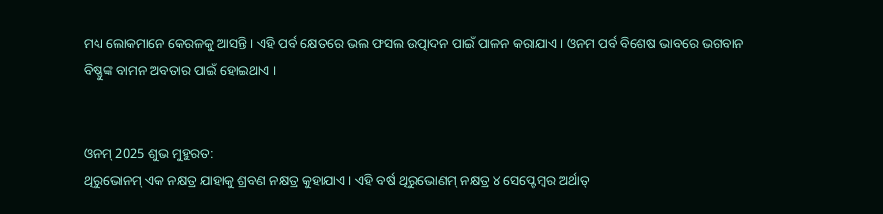ମଧ୍ୟ ଲୋକମାନେ କେରଳକୁ ଆସନ୍ତି । ଏହି ପର୍ବ କ୍ଷେତରେ ଭଲ ଫସଲ ଉତ୍ପାଦନ ପାଇଁ ପାଳନ କରାଯାଏ । ଓନମ ପର୍ବ ବିଶେଷ ଭାବରେ ଭଗବାନ ବିଷ୍ଣୁଙ୍କ ବାମନ ଅବତାର ପାଇଁ ହୋଇଥାଏ ।


ଓନମ୍ 2025 ଶୁଭ ମୁହୁରତ:
ଥିରୁଭୋନମ୍ ଏକ ନକ୍ଷତ୍ର ଯାହାକୁ ଶ୍ରବଣ ନକ୍ଷତ୍ର କୁହାଯାଏ । ଏହି ବର୍ଷ ଥିରୁଭୋଣମ୍ ନକ୍ଷତ୍ର ୪ ସେପ୍ଟେମ୍ବର ଅର୍ଥାତ୍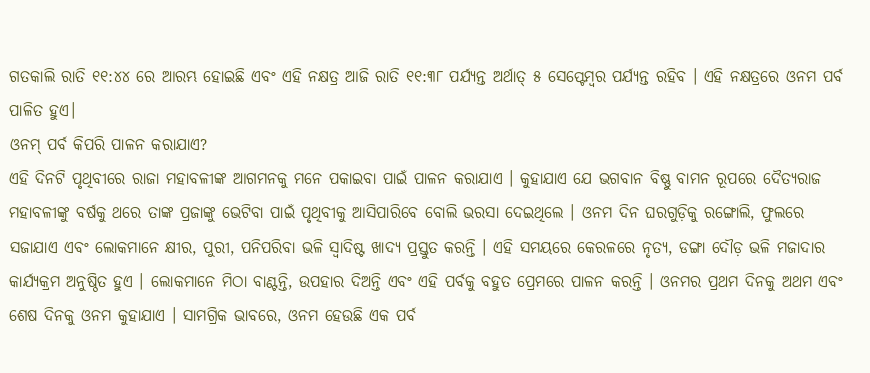ଗତକାଲି ରାତି ୧୧:୪୪ ରେ ଆରମ୍ଭ ହୋଇଛି ଏବଂ ଏହି ନକ୍ଷତ୍ର ଆଜି ରାତି ୧୧:୩୮ ପର୍ଯ୍ୟନ୍ତ ଅର୍ଥାତ୍ ୫ ସେପ୍ଟେମ୍ବର ପର୍ଯ୍ୟନ୍ତ ରହିବ । ଏହି ନକ୍ଷତ୍ରରେ ଓନମ ପର୍ବ ପାଳିତ ହୁଏ।
ଓନମ୍ ପର୍ବ କିପରି ପାଳନ କରାଯାଏ?
ଏହି ଦିନଟି ପୃଥିବୀରେ ରାଜା ମହାବଳୀଙ୍କ ଆଗମନକୁ ମନେ ପକାଇବା ପାଇଁ ପାଳନ କରାଯାଏ । କୁହାଯାଏ ଯେ ଭଗବାନ ବିଷ୍ଣୁ ବାମନ ରୂପରେ ଦୈତ୍ୟରାଜ ମହାବଳୀଙ୍କୁ ବର୍ଷକୁ ଥରେ ତାଙ୍କ ପ୍ରଜାଙ୍କୁ ଭେଟିବା ପାଇଁ ପୃଥିବୀକୁ ଆସିପାରିବେ ବୋଲି ଭରସା ଦେଇଥିଲେ । ଓନମ ଦିନ ଘରଗୁଡ଼ିକୁ ରଙ୍ଗୋଲି, ଫୁଲରେ ସଜାଯାଏ ଏବଂ ଲୋକମାନେ କ୍ଷୀର, ପୁରୀ, ପନିପରିବା ଭଳି ସ୍ୱାଦିଷ୍ଟ ଖାଦ୍ୟ ପ୍ରସ୍ତୁତ କରନ୍ତି । ଏହି ସମୟରେ କେରଳରେ ନୃତ୍ୟ, ଡଙ୍ଗା ଦୌଡ଼ ଭଳି ମଜାଦାର କାର୍ଯ୍ୟକ୍ରମ ଅନୁଷ୍ଠିତ ହୁଏ । ଲୋକମାନେ ମିଠା ବାଣ୍ଟନ୍ତି, ଉପହାର ଦିଅନ୍ତି ଏବଂ ଏହି ପର୍ବକୁ ବହୁତ ପ୍ରେମରେ ପାଳନ କରନ୍ତି । ଓନମର ପ୍ରଥମ ଦିନକୁ ଅଥମ ଏବଂ ଶେଷ ଦିନକୁ ଓନମ କୁହାଯାଏ । ସାମଗ୍ରିକ ଭାବରେ, ଓନମ ହେଉଛି ଏକ ପର୍ବ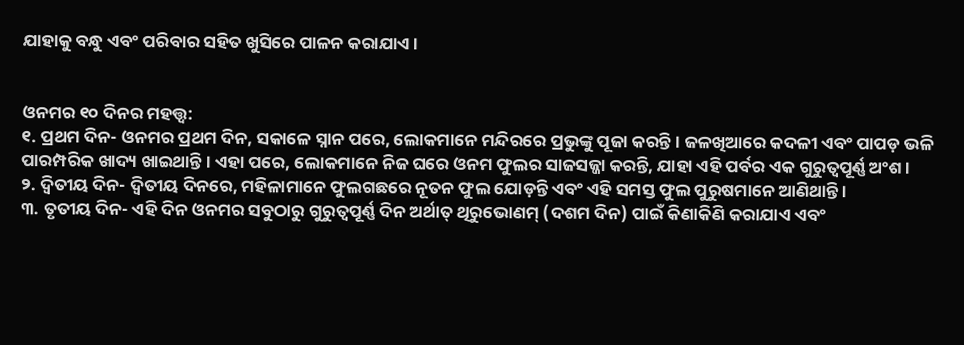ଯାହାକୁ ବନ୍ଧୁ ଏବଂ ପରିବାର ସହିତ ଖୁସିରେ ପାଳନ କରାଯାଏ।


ଓନମର ୧୦ ଦିନର ମହତ୍ତ୍ୱ:
୧. ପ୍ରଥମ ଦିନ- ଓନମର ପ୍ରଥମ ଦିନ, ସକାଳେ ସ୍ନାନ ପରେ, ଲୋକମାନେ ମନ୍ଦିରରେ ପ୍ରଭୁଙ୍କୁ ପୂଜା କରନ୍ତି । ଜଳଖିଆରେ କଦଳୀ ଏବଂ ପାପଡ଼ ଭଳି ପାରମ୍ପରିକ ଖାଦ୍ୟ ଖାଇଥାନ୍ତି । ଏହା ପରେ, ଲୋକମାନେ ନିଜ ଘରେ ଓନମ ଫୁଲର ସାଜସଜ୍ଜା କରନ୍ତି, ଯାହା ଏହି ପର୍ବର ଏକ ଗୁରୁତ୍ୱପୂର୍ଣ୍ଣ ଅଂଶ ।
୨. ଦ୍ୱିତୀୟ ଦିନ- ଦ୍ୱିତୀୟ ଦିନରେ, ମହିଳାମାନେ ଫୁଲଗଛରେ ନୂତନ ଫୁଲ ଯୋଡ଼ନ୍ତି ଏବଂ ଏହି ସମସ୍ତ ଫୁଲ ପୁରୁଷମାନେ ଆଣିଥାନ୍ତି ।
୩. ତୃତୀୟ ଦିନ- ଏହି ଦିନ ଓନମର ସବୁଠାରୁ ଗୁରୁତ୍ୱପୂର୍ଣ୍ଣ ଦିନ ଅର୍ଥାତ୍ ଥିରୁଭୋଣମ୍ (ଦଶମ ଦିନ) ପାଇଁ କିଣାକିଣି କରାଯାଏ ଏବଂ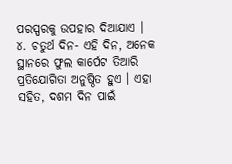ପରସ୍ପରକୁ ଉପହାର ଦିଆଯାଏ ।
୪. ଚତୁର୍ଥ ଦିନ- ଏହି ଦିନ, ଅନେକ ସ୍ଥାନରେ ଫୁଲ କାର୍ପେଟ ତିଆରି ପ୍ରତିଯୋଗିତା ଅନୁଷ୍ଠିତ ହୁଏ । ଏହା ସହିତ, ଦଶମ ଦିନ ପାଇଁ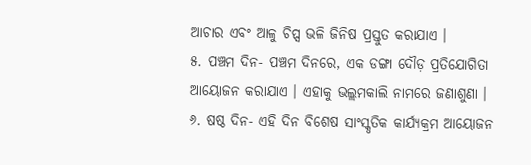ଆଚାର ଏବଂ ଆଳୁ ଚିପ୍ସ ଭଳି ଜିନିଷ ପ୍ରସ୍ତୁତ କରାଯାଏ ।
୫. ପଞ୍ଚମ ଦିନ- ପଞ୍ଚମ ଦିନରେ, ଏକ ଡଙ୍ଗା ଦୌଡ଼ ପ୍ରତିଯୋଗିତା ଆୟୋଜନ କରାଯାଏ । ଏହାକୁ ଭଲ୍ଲମକାଲି ନାମରେ ଜଣାଶୁଣା ।
୬. ଷଷ୍ଠ ଦିନ- ଏହି ଦିନ ବିଶେଷ ସାଂସ୍କୃତିକ କାର୍ଯ୍ୟକ୍ରମ ଆୟୋଜନ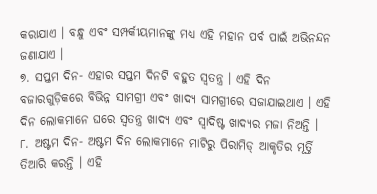କରାଯାଏ । ବନ୍ଧୁ ଏବଂ ସମ୍ପର୍କୀୟମାନଙ୍କୁ ମଧ୍ୟ ଏହି ମହାନ ପର୍ବ ପାଇଁ ଅଭିନନ୍ଦନ ଜଣାଯାଏ ।
୭. ସପ୍ତମ ଦିନ- ଏହାର ସପ୍ତମ ଦିନଟି ବହୁତ ସ୍ୱତନ୍ତ୍ର । ଏହି ଦିନ ବଜାରଗୁଡ଼ିକରେ ବିଭିନ୍ନ ସାମଗ୍ରୀ ଏବଂ ଖାଦ୍ୟ ସାମଗ୍ରୀରେ ସଜାଯାଇଥାଏ । ଏହି ଦିନ ଲୋକମାନେ ଘରେ ସ୍ୱତନ୍ତ୍ର ଖାଦ୍ୟ ଏବଂ ସ୍ୱାଦିଷ୍ଟ ଖାଦ୍ୟର ମଜା ନିଅନ୍ତି ।
୮. ଅଷ୍ଟମ ଦିନ- ଅଷ୍ଟମ ଦିନ ଲୋକମାନେ ମାଟିରୁ ପିରାମିଡ୍ ଆକୃତିର ମୂର୍ତ୍ତି ତିଆରି କରନ୍ତି । ଏହି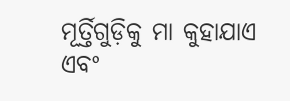ମୂର୍ତ୍ତିଗୁଡ଼ିକୁ ମା କୁହାଯାଏ ଏବଂ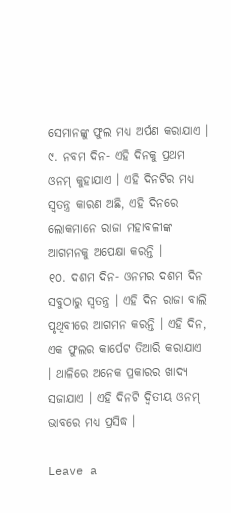ସେମାନଙ୍କୁ ଫୁଲ ମଧ୍ୟ ଅର୍ପଣ କରାଯାଏ ।
୯. ନବମ ଦିନ- ଏହି ଦିନକୁ ପ୍ରଥମ ଓନମ୍ କୁହାଯାଏ । ଏହି ଦିନଟିର ମଧ୍ୟ ସ୍ୱତନ୍ତ୍ର କାରଣ ଅଛି, ଏହି ଦିନରେ ଲୋକମାନେ ରାଜା ମହାବଳୀଙ୍କ ଆଗମନକୁ ଅପେକ୍ଷା କରନ୍ତି ।
୧୦. ଦଶମ ଦିନ- ଓନମର ଦଶମ ଦିନ ସବୁଠାରୁ ସ୍ୱତନ୍ତ୍ର । ଏହି ଦିନ ରାଜା ବାଲି ପୃଥିବୀରେ ଆଗମନ କରନ୍ତି । ଏହି ଦିନ, ଏକ ଫୁଲର କାର୍ପେଟ ତିଆରି କରାଯାଏ । ଥାଳିରେ ଅନେକ ପ୍ରକାରର ଖାଦ୍ୟ ସଜାଯାଏ । ଏହି ଦିନଟି ଦ୍ୱିତୀୟ ଓନମ୍ ଭାବରେ ମଧ୍ୟ ପ୍ରସିଦ୍ଧ ।

Leave a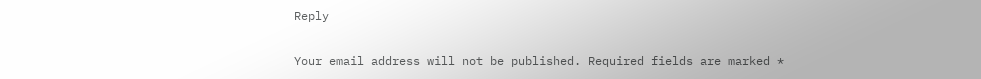Reply

Your email address will not be published. Required fields are marked *